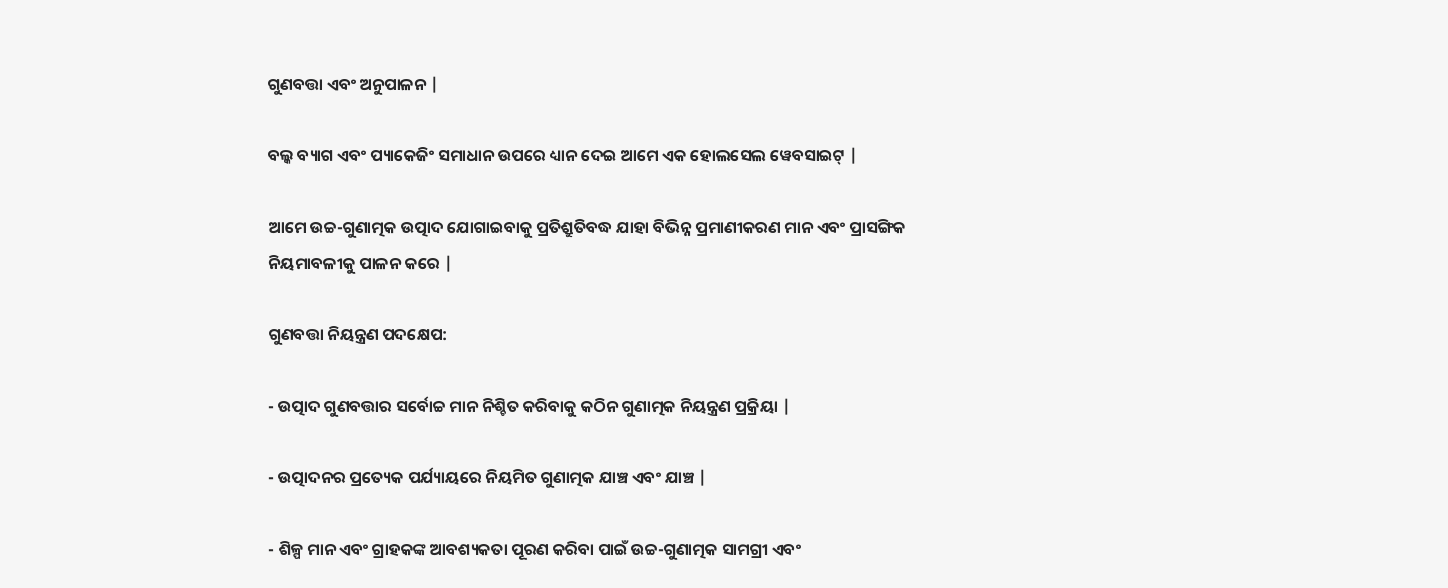ଗୁଣବତ୍ତା ଏବଂ ଅନୁପାଳନ |

ବଲ୍କ ବ୍ୟାଗ ଏବଂ ପ୍ୟାକେଜିଂ ସମାଧାନ ଉପରେ ଧ୍ୟାନ ଦେଇ ଆମେ ଏକ ହୋଲସେଲ ୱେବସାଇଟ୍ |

ଆମେ ଉଚ୍ଚ-ଗୁଣାତ୍ମକ ଉତ୍ପାଦ ଯୋଗାଇବାକୁ ପ୍ରତିଶ୍ରୁତିବଦ୍ଧ ଯାହା ବିଭିନ୍ନ ପ୍ରମାଣୀକରଣ ମାନ ଏବଂ ପ୍ରାସଙ୍ଗିକ ନିୟମାବଳୀକୁ ପାଳନ କରେ |

ଗୁଣବତ୍ତା ନିୟନ୍ତ୍ରଣ ପଦକ୍ଷେପ:

- ଉତ୍ପାଦ ଗୁଣବତ୍ତାର ସର୍ବୋଚ୍ଚ ମାନ ନିଶ୍ଚିତ କରିବାକୁ କଠିନ ଗୁଣାତ୍ମକ ନିୟନ୍ତ୍ରଣ ପ୍ରକ୍ରିୟା |

- ଉତ୍ପାଦନର ପ୍ରତ୍ୟେକ ପର୍ଯ୍ୟାୟରେ ନିୟମିତ ଗୁଣାତ୍ମକ ଯାଞ୍ଚ ଏବଂ ଯାଞ୍ଚ |

- ଶିଳ୍ପ ମାନ ଏବଂ ଗ୍ରାହକଙ୍କ ଆବଶ୍ୟକତା ପୂରଣ କରିବା ପାଇଁ ଉଚ୍ଚ-ଗୁଣାତ୍ମକ ସାମଗ୍ରୀ ଏବଂ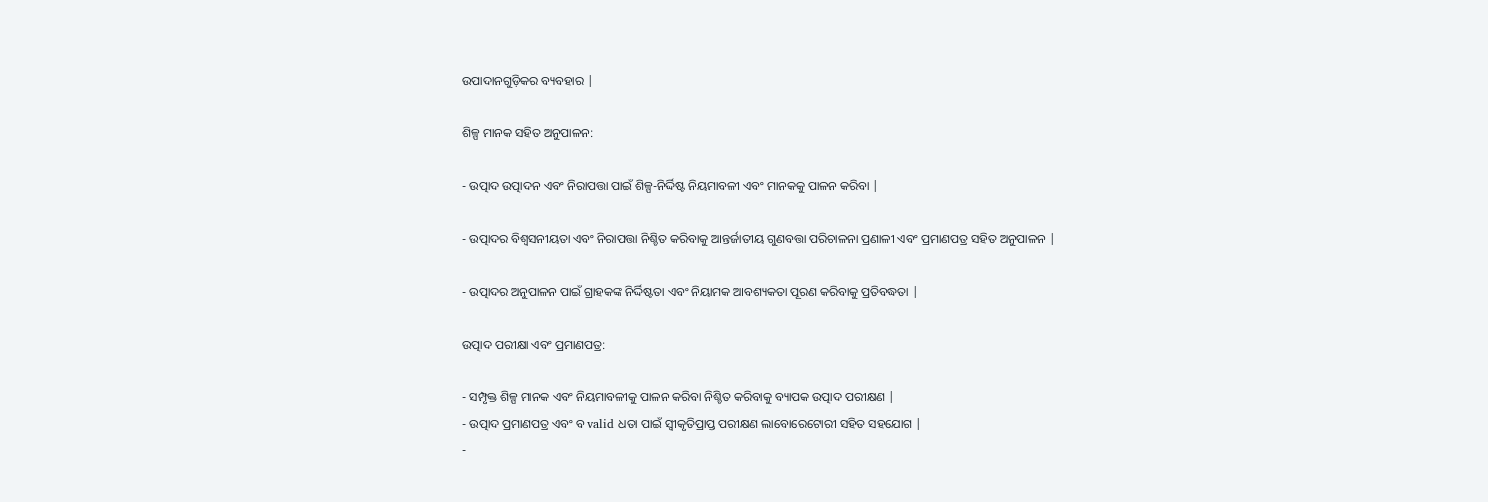ଉପାଦାନଗୁଡ଼ିକର ବ୍ୟବହାର |

ଶିଳ୍ପ ମାନକ ସହିତ ଅନୁପାଳନ:

- ଉତ୍ପାଦ ଉତ୍ପାଦନ ଏବଂ ନିରାପତ୍ତା ପାଇଁ ଶିଳ୍ପ-ନିର୍ଦ୍ଦିଷ୍ଟ ନିୟମାବଳୀ ଏବଂ ମାନକକୁ ପାଳନ କରିବା |

- ଉତ୍ପାଦର ବିଶ୍ୱସନୀୟତା ଏବଂ ନିରାପତ୍ତା ନିଶ୍ଚିତ କରିବାକୁ ଆନ୍ତର୍ଜାତୀୟ ଗୁଣବତ୍ତା ପରିଚାଳନା ପ୍ରଣାଳୀ ଏବଂ ପ୍ରମାଣପତ୍ର ସହିତ ଅନୁପାଳନ |

- ଉତ୍ପାଦର ଅନୁପାଳନ ପାଇଁ ଗ୍ରାହକଙ୍କ ନିର୍ଦ୍ଦିଷ୍ଟତା ଏବଂ ନିୟାମକ ଆବଶ୍ୟକତା ପୂରଣ କରିବାକୁ ପ୍ରତିବଦ୍ଧତା |

ଉତ୍ପାଦ ପରୀକ୍ଷା ଏବଂ ପ୍ରମାଣପତ୍ର:

- ସମ୍ପୃକ୍ତ ଶିଳ୍ପ ମାନକ ଏବଂ ନିୟମାବଳୀକୁ ପାଳନ କରିବା ନିଶ୍ଚିତ କରିବାକୁ ବ୍ୟାପକ ଉତ୍ପାଦ ପରୀକ୍ଷଣ |
- ଉତ୍ପାଦ ପ୍ରମାଣପତ୍ର ଏବଂ ବ valid ଧତା ପାଇଁ ସ୍ୱୀକୃତିପ୍ରାପ୍ତ ପରୀକ୍ଷଣ ଲାବୋରେଟୋରୀ ସହିତ ସହଯୋଗ |
-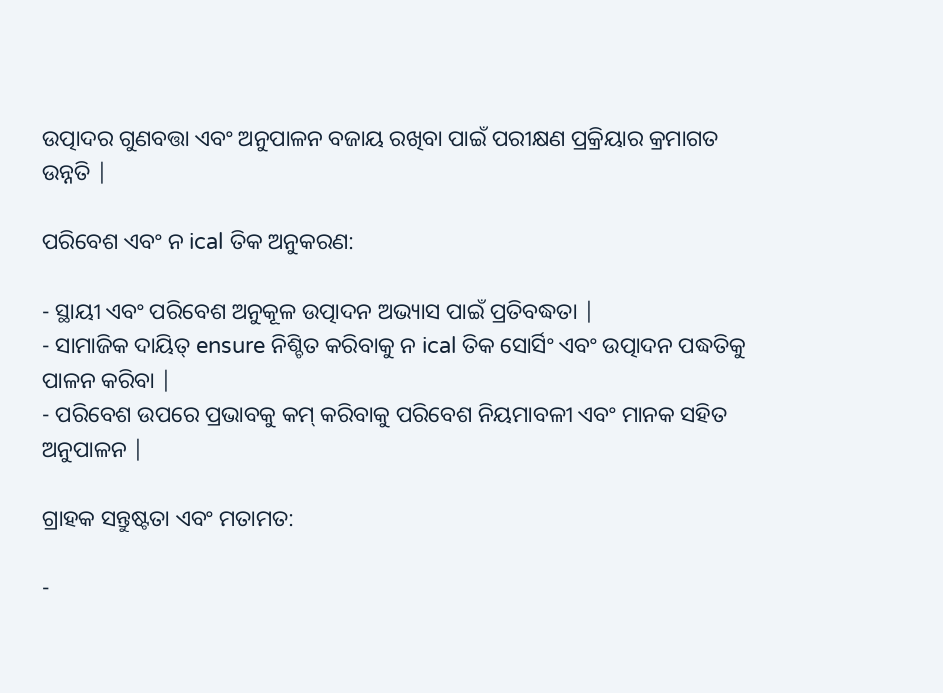ଉତ୍ପାଦର ଗୁଣବତ୍ତା ଏବଂ ଅନୁପାଳନ ବଜାୟ ରଖିବା ପାଇଁ ପରୀକ୍ଷଣ ପ୍ରକ୍ରିୟାର କ୍ରମାଗତ ଉନ୍ନତି |

ପରିବେଶ ଏବଂ ନ ical ତିକ ଅନୁକରଣ:

- ସ୍ଥାୟୀ ଏବଂ ପରିବେଶ ଅନୁକୂଳ ଉତ୍ପାଦନ ଅଭ୍ୟାସ ପାଇଁ ପ୍ରତିବଦ୍ଧତା |
- ସାମାଜିକ ଦାୟିତ୍ ensure ନିଶ୍ଚିତ କରିବାକୁ ନ ical ତିକ ସୋର୍ସିଂ ଏବଂ ଉତ୍ପାଦନ ପଦ୍ଧତିକୁ ପାଳନ କରିବା |
- ପରିବେଶ ଉପରେ ପ୍ରଭାବକୁ କମ୍ କରିବାକୁ ପରିବେଶ ନିୟମାବଳୀ ଏବଂ ମାନକ ସହିତ ଅନୁପାଳନ |

ଗ୍ରାହକ ସନ୍ତୁଷ୍ଟତା ଏବଂ ମତାମତ:

-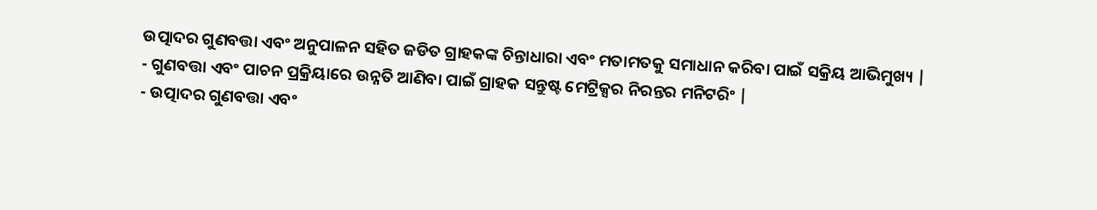ଉତ୍ପାଦର ଗୁଣବତ୍ତା ଏବଂ ଅନୁପାଳନ ସହିତ ଜଡିତ ଗ୍ରାହକଙ୍କ ଚିନ୍ତାଧାରା ଏବଂ ମତାମତକୁ ସମାଧାନ କରିବା ପାଇଁ ସକ୍ରିୟ ଆଭିମୁଖ୍ୟ |
- ଗୁଣବତ୍ତା ଏବଂ ପାଚନ ପ୍ରକ୍ରିୟାରେ ଉନ୍ନତି ଆଣିବା ପାଇଁ ଗ୍ରାହକ ସନ୍ତୁଷ୍ଟ ମେଟ୍ରିକ୍ସର ନିରନ୍ତର ମନିଟରିଂ |
- ଉତ୍ପାଦର ଗୁଣବତ୍ତା ଏବଂ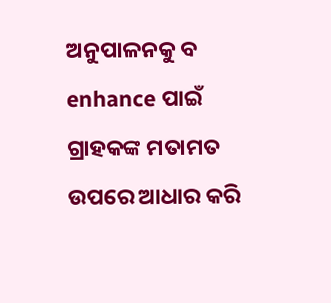ଅନୁପାଳନକୁ ବ enhance ପାଇଁ ଗ୍ରାହକଙ୍କ ମତାମତ ଉପରେ ଆଧାର କରି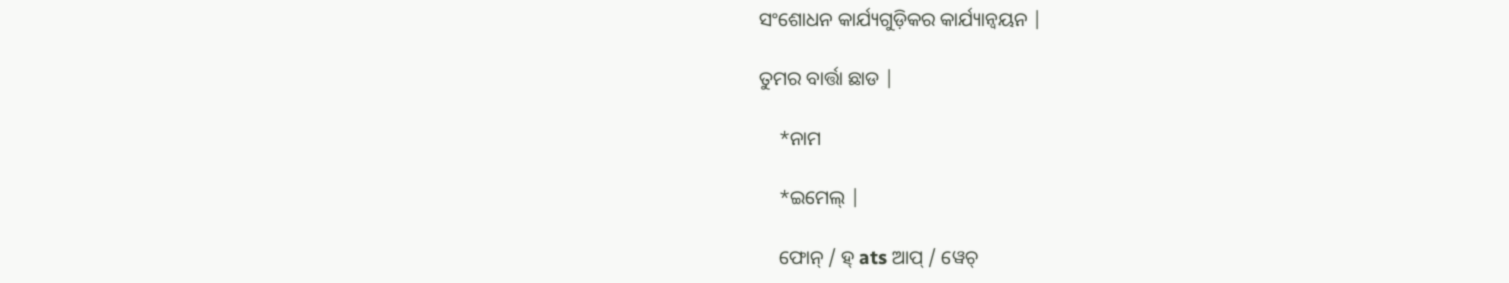ସଂଶୋଧନ କାର୍ଯ୍ୟଗୁଡ଼ିକର କାର୍ଯ୍ୟାନ୍ୱୟନ |

ତୁମର ବାର୍ତ୍ତା ଛାଡ |

    *ନାମ

    *ଇମେଲ୍ |

    ଫୋନ୍ / ହ୍ ats ଆପ୍ / ୱେଚ୍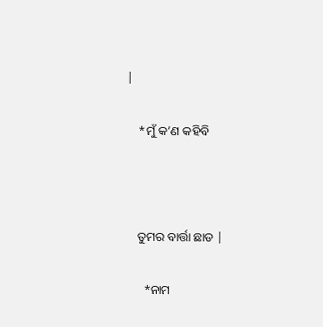|

    *ମୁଁ କ’ଣ କହିବି



    ତୁମର ବାର୍ତ୍ତା ଛାଡ |

      *ନାମ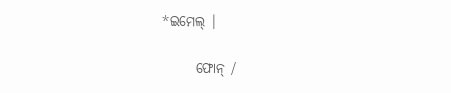*ଇମେଲ୍ |

      ଫୋନ୍ /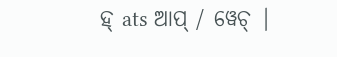ହ୍ ats ଆପ୍ / ୱେଚ୍ |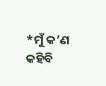*ମୁଁ କ’ଣ କହିବି